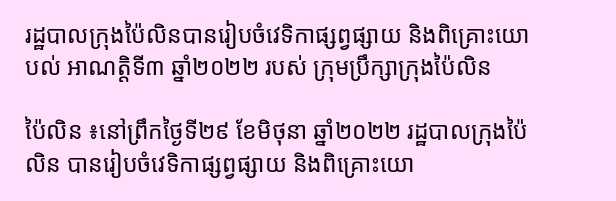រដ្ឋបាលក្រុងប៉ៃលិនបានរៀបចំវេទិកាផ្សព្វផ្សាយ និងពិគ្រោះយោបល់ អាណត្តិទី៣ ឆ្នាំ២០២២ របស់ ក្រុមប្រឹក្សាក្រុងប៉ៃលិន

ប៉ៃលិន ៖នៅព្រឹកថ្ងៃទី២៩ ខែមិថុនា ឆ្នាំ២០២២ រដ្ឋបាលក្រុងប៉ៃលិន បានរៀបចំវេទិកាផ្សព្វផ្សាយ និងពិគ្រោះយោ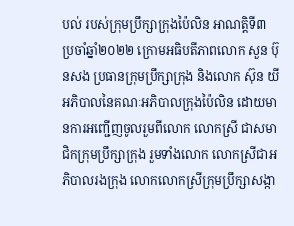បល់ របស់ក្រុមប្រឹក្សាក្រុងប៉ៃលិន អាណត្តិទី៣ ប្រចាំឆ្នាំ២០២២ ក្រោមអធិបតីភាពលោក សួន ប៊ុនសង ប្រធានក្រុមប្រឹក្សាក្រុង និងលោក ស៊ុន យី អភិបាលនៃគណៈអភិបាលក្រុងប៉ៃលិន ដោយមានការអញ្ជើញចូលរួមពីលោក លោកស្រី ជាសមាជិកក្រុមប្រឹក្សាក្រុង រួមទាំងលោក លោកស្រីជាអភិបាលរងក្រុង លោកលោកស្រីក្រុមប្រឹក្សាសង្កា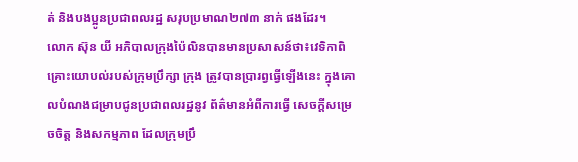ត់ និងបងប្អូនប្រជាពលរដ្ឋ សរុបប្រមាណ២៧៣ នាក់ ផងដែរ។
លោក ស៊ុន យី អភិបាលក្រុងប៉ៃលិនបានមានប្រសាសន៍ថា៖វេទិកាពិគ្រោះយោបល់របស់ក្រុមប្រឹក្សា ក្រុង ត្រូវបានប្រារព្វធ្វើឡើងនេះ ក្នុងគោលបំណងជម្រាបជូនប្រជាពលរដ្ឋនូវ ព័ត៌មានអំពីការធ្វើ សេចក្តីសម្រេចចិត្ត និងសកម្មភាព ដែលក្រុមប្រឹ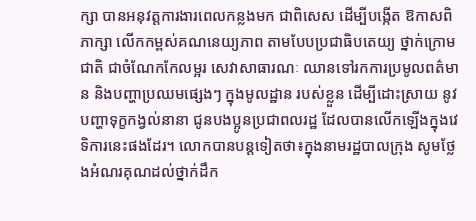ក្សា បានអនុវត្តការងារពេលកន្លងមក ជាពិសេស ដើម្បីបង្កើត ឱកាសពិភាក្សា លើកកម្ពស់គណនេយ្យភាព តាមបែបប្រជាធិបតេយ្យ ថ្នាក់ក្រោមជាតិ ជាចំណែកកែលម្អរ សេវាសាធារណៈ ឈានទៅរកការប្រមូលពត៌មាន និងបញ្ហាប្រឈមផ្សេងៗ ក្នុងមូលដ្ឋាន របស់ខ្លួន ដើម្បីដោះស្រាយ នូវបញ្ហាទុក្ខកង្វល់នានា ជូនបងប្អូនប្រជាពលរដ្ឋ ដែលបានលើកឡើងក្នុងវេទិការនេះផងដែរ។ លោកបានបន្តទៀតថា៖ក្នុងនាមរដ្ឋបាលក្រុង សូមថ្លែងអំណរគុណដល់ថ្នាក់ដឹក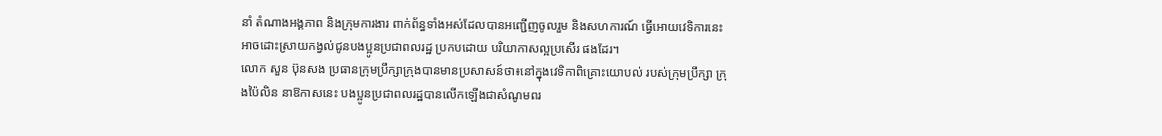នាំ តំណាងអង្គភាព និងក្រុមការងារ ពាក់ព័ន្ធទាំងអស់ដែលបានអញ្ជើញចូលរួម និងសហការណ៍ ធ្វើអោយវេទិការនេះ អាចដោះស្រាយកង្វល់ជូនបងប្អូនប្រជាពលរដ្ឋ ប្រកបដោយ បរិយាកាសល្អប្រសើរ ផងដែរ។
លោក សួន ប៊ុនសង ប្រធានក្រុមប្រឹក្សាក្រុងបានមានប្រសាសន៍ថា៖នៅក្នុងវេទិកាពិគ្រោះយោបល់ របស់ក្រុមប្រឹក្សា ក្រុងប៉ៃលិន នាឱកាសនេះ បងប្អូនប្រជាពលរដ្ឋបានលើកឡើងជាសំណូមពរ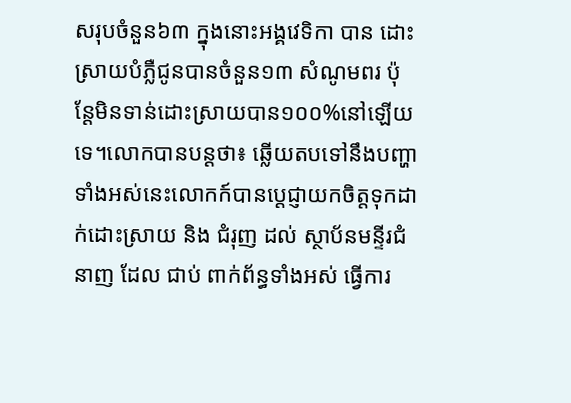សរុបចំនួន៦៣ ក្នុងនោះអង្គវេទិកា បាន ដោះស្រាយបំភ្លឺជូនបានចំនួន១៣ សំណូមពរ ប៉ុន្តែមិនទាន់ដោះស្រាយបាន១០០%នៅឡើយទេ។លោកបានបន្តថា៖ ឆ្លើយតបទៅនឹងបញ្ហាទាំងអស់នេះលោកក៍បានប្តេជ្ញាយកចិត្តទុកដាក់ដោះស្រាយ និង ជំរុញ ដល់ ស្ថាប័នមន្ទីរជំនាញ ដែល ជាប់ ពាក់ព័ន្ធទាំងអស់ ធ្វើការ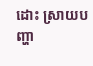ដោះ ស្រាយបញ្ហា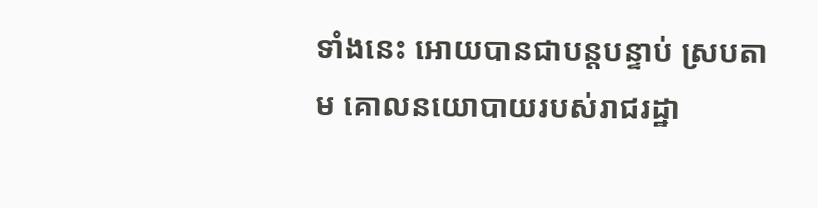ទាំងនេះ អោយបានជាបន្តបន្ទាប់ ស្របតាម គោលនយោបាយរបស់រាជរដ្ឋា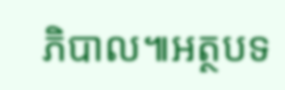ភិបាល៕អត្ថបទ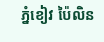ភ្នំខៀវ ប៉ៃលិន